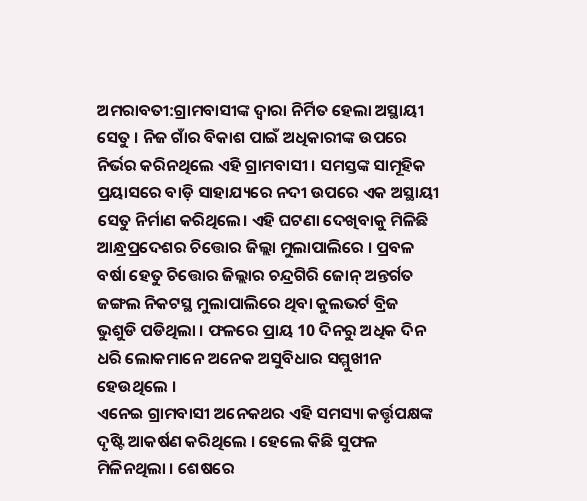ଅମରାବତୀ:ଗ୍ରାମବାସୀଙ୍କ ଦ୍ବାରା ନିର୍ମିତ ହେଲା ଅସ୍ଥାୟୀ ସେତୁ । ନିଜ ଗାଁର ବିକାଶ ପାଇଁ ଅଧିକାରୀଙ୍କ ଉପରେ ନିର୍ଭର କରିନଥିଲେ ଏହି ଗ୍ରାମବାସୀ । ସମସ୍ତଙ୍କ ସାମୂହିକ ପ୍ରୟାସରେ ବାଡ଼ି ସାହାଯ୍ୟରେ ନଦୀ ଉପରେ ଏକ ଅସ୍ଥାୟୀ ସେତୁ ନିର୍ମାଣ କରିଥିଲେ। ଏହି ଘଟଣା ଦେଖିବାକୁ ମିଳିଛି ଆନ୍ଧ୍ରପ୍ରଦେଶର ଚିତ୍ତୋର ଜିଲ୍ଲା ମୁଲାପାଲିରେ । ପ୍ରବଳ ବର୍ଷା ହେତୁ ଚିତ୍ତୋର ଜିଲ୍ଲାର ଚନ୍ଦ୍ରଗିରି ଜୋନ୍ ଅନ୍ତର୍ଗତ ଜଙ୍ଗଲ ନିକଟସ୍ଥ ମୁଲାପାଲିରେ ଥିବା କୁଲଭର୍ଟ ବ୍ରିଜ ଭୁଶୁଡି ପଡିଥିଲା । ଫଳରେ ପ୍ରାୟ 10 ଦିନରୁ ଅଧିକ ଦିନ ଧରି ଲୋକମାନେ ଅନେକ ଅସୁବିଧାର ସମ୍ମୁଖୀନ ହେଉଥିଲେ ।
ଏନେଇ ଗ୍ରାମବାସୀ ଅନେକଥର ଏହି ସମସ୍ୟା କର୍ତ୍ତୃପକ୍ଷଙ୍କ ଦୃଷ୍ଟି ଆକର୍ଷଣ କରିଥିଲେ । ହେଲେ କିଛି ସୁଫଳ ମିଳିନଥିଲା । ଶେଷରେ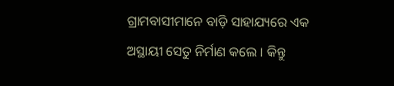ଗ୍ରାମବାସୀମାନେ ବାଡ଼ି ସାହାଯ୍ୟରେ ଏକ ଅସ୍ଥାୟୀ ସେତୁ ନିର୍ମାଣ କଲେ । କିନ୍ତୁ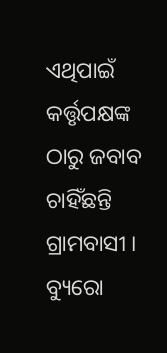ଏଥିପାଇଁ କର୍ତ୍ତୃପକ୍ଷଙ୍କ ଠାରୁ ଜବାବ ଚାହିଁଛନ୍ତି ଗ୍ରାମବାସୀ ।
ବ୍ୟୁରୋ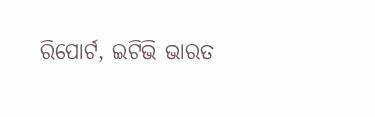ରିପୋର୍ଟ, ଇଟିଭି ଭାରତ